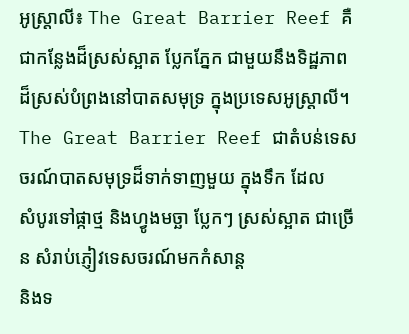អូស្រ្តាលី៖ The Great Barrier Reef គឺជាកន្លែងដ៏ស្រស់ស្អាត ប្លែកភ្នែក ជាមួយនឹងទិដ្ឋភាព
ដ៏ស្រស់បំព្រងនៅបាតសមុទ្រ ក្នុងប្រទេសអូស្រ្តាលី។
The Great Barrier Reef ជាតំបន់ទេសចរណ៍បាតសមុទ្រដ៏ទាក់ទាញមួយ ក្នុងទឹក ដែល
សំបូរទៅផ្កាថ្ម និងហ្វូងមច្ឆា ប្លែកៗ ស្រស់ស្អាត ជាច្រើន សំរាប់ភ្ញៀវទេសចរណ៍មកកំសាន្ត
និងទ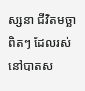ស្សនា ជីវិតមច្ឆា ពិតៗ ដែលរស់នៅបាតស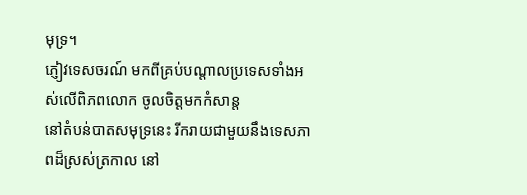មុទ្រ។
ភ្ញៀវទេសចរណ៍ មកពីគ្រប់បណ្តាលប្រទេសទាំងអស់លើពិភពលោក ចូលចិត្តមកកំសាន្ត
នៅតំបន់បាតសមុទ្រនេះ រីករាយជាមួយនឹងទេសភាពដ៏ស្រស់ត្រកាល នៅ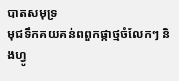បាតសមុទ្រ
មុជទឹកគយគន់ពពួកផ្កាថ្មចំលែកៗ និងហ្វូ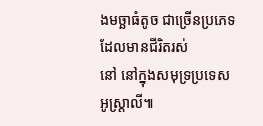ងមច្ឆាធំតូច ជាច្រើនប្រភេទ ដែលមានជីរិតរស់
នៅ នៅក្នុងសមុទ្រប្រទេសអូស្រ្តាលី៕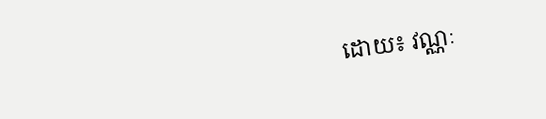ដោយ៖ វណ្ណៈ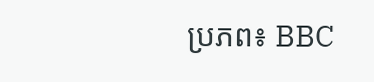ប្រភព៖ BBC